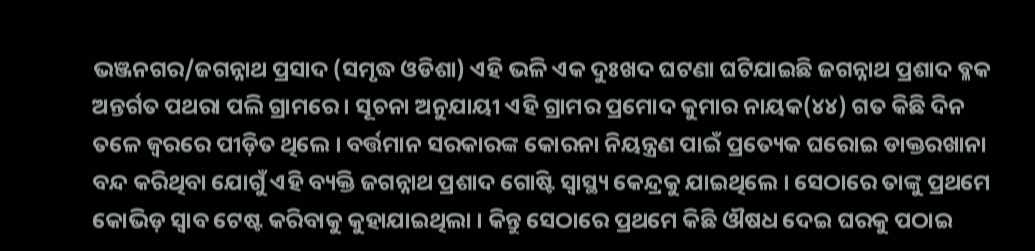ଭଞ୍ଜନଗର/ଜଗନ୍ନାଥ ପ୍ରସାଦ (ସମୃଦ୍ଧ ଓଡିଶା) ଏହି ଭଳି ଏକ ଦୁଃଖଦ ଘଟଣା ଘଟିଯାଇଛି ଜଗନ୍ନାଥ ପ୍ରଶାଦ ବ୍ଳକ ଅନ୍ତର୍ଗତ ପଥରା ପଲି ଗ୍ରାମରେ । ସୂଚନା ଅନୁଯାୟୀ ଏହି ଗ୍ରାମର ପ୍ରମୋଦ କୁମାର ନାୟକ(୪୪) ଗତ କିଛି ଦିନ ତଳେ ଜ୍ଵରରେ ପୀଡ଼ିତ ଥିଲେ । ବର୍ତ୍ତମାନ ସରକାରଙ୍କ କୋରନା ନିୟନ୍ତ୍ରଣ ପାଇଁ ପ୍ରତ୍ୟେକ ଘରୋଇ ଡାକ୍ତରଖାନା ବନ୍ଦ କରିଥିବା ଯୋଗୁଁ ଏହି ବ୍ୟକ୍ତି ଜଗନ୍ନାଥ ପ୍ରଶାଦ ଗୋଷ୍ଟି ସ୍ୱାସ୍ଥ୍ୟ କେନ୍ଦ୍ରକୁ ଯାଇଥିଲେ । ସେଠାରେ ତାଙ୍କୁ ପ୍ରଥମେ କୋଭିଡ଼ ସ୍ୱାବ ଟେଷ୍ଟ କରିବାକୁ କୁହାଯାଇଥିଲା । କିନ୍ତୁ ସେଠାରେ ପ୍ରଥମେ କିଛି ଔଷଧ ଦେଇ ଘରକୁ ପଠାଇ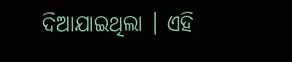ଦିଆଯାଇଥିଲା । ଏହି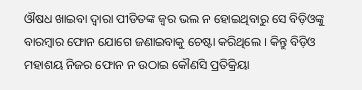ଔଷଧ ଖାଇବା ଦ୍ୱାରା ପୀଡିତଙ୍କ ଜ୍ଵର ଭଲ ନ ହୋଇଥିବାରୁ ସେ ବିଡ଼ିଓଙ୍କୁ ବାରମ୍ବାର ଫୋନ ଯୋଗେ ଜଣାଇବାକୁ ଚେଷ୍ଟା କରିଥିଲେ । କିନ୍ତୁ ବିଡ଼ିଓ ମହାଶୟ ନିଜର ଫୋନ ନ ଉଠାଇ କୌଣସି ପ୍ରତିକ୍ରିୟା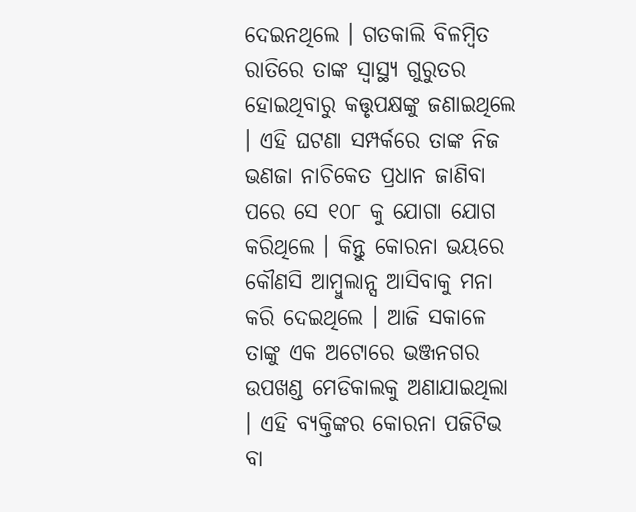ଦେଇନଥିଲେ । ଗତକାଲି ବିଳମ୍ବିତ ରାତିରେ ତାଙ୍କ ସ୍ୱାସ୍ଥ୍ୟ ଗୁରୁତର ହୋଇଥିବାରୁ କତ୍ତୃପକ୍ଷଙ୍କୁ ଜଣାଇଥିଲେ । ଏହି ଘଟଣା ସମ୍ପର୍କରେ ତାଙ୍କ ନିଜ ଭଣଜା ନାଚିକେତ ପ୍ରଧାନ ଜାଣିବା ପରେ ସେ ୧୦୮ କୁ ଯୋଗା ଯୋଗ କରିଥିଲେ । କିନ୍ତୁ କୋରନା ଭୟରେ କୌଣସି ଆମ୍ବୁଲାନ୍ସ ଆସିବାକୁ ମନା କରି ଦେଇଥିଲେ । ଆଜି ସକାଳେ ତାଙ୍କୁ ଏକ ଅଟୋରେ ଭଞ୍ଜନଗର ଉପଖଣ୍ଡ ମେଡିକାଲକୁ ଅଣାଯାଇଥିଲା । ଏହି ବ୍ୟକ୍ତିଙ୍କର କୋରନା ପଜିଟିଭ ବା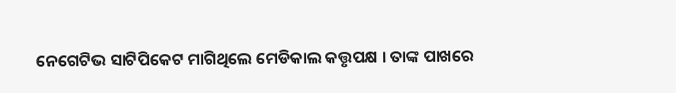ନେଗେଟିଭ ସାଟିପିକେଟ ମାଗିଥିଲେ ମେଡିକାଲ କତ୍ତୃପକ୍ଷ । ତାଙ୍କ ପାଖରେ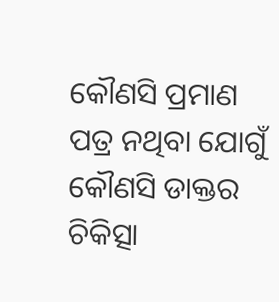କୌଣସି ପ୍ରମାଣ ପତ୍ର ନଥିବା ଯୋଗୁଁ କୌଣସି ଡାକ୍ତର ଚିକିତ୍ସା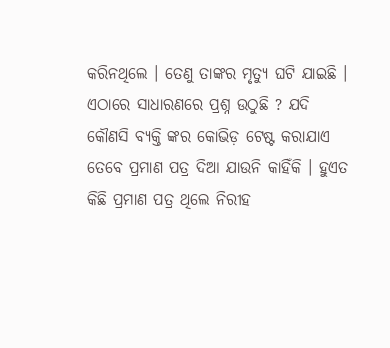କରିନଥିଲେ । ତେଣୁ ତାଙ୍କର ମୃତ୍ୟୁ ଘଟି ଯାଇଛି । ଏଠାରେ ସାଧାରଣରେ ପ୍ରଶ୍ନ ଉଠୁଛି ? ଯଦି କୌଣସି ବ୍ୟକ୍ତି ଙ୍କର କୋଭିଡ଼ ଟେଷ୍ଟ କରାଯାଏ ତେବେ ପ୍ରମାଣ ପତ୍ର ଦିଆ ଯାଉନି କାହିଁକି । ହୁଏତ କିଛି ପ୍ରମାଣ ପତ୍ର ଥିଲେ ନିରୀହ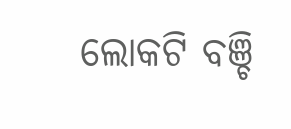ଲୋକଟି ବଞ୍ଚି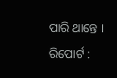ପାରି ଥାନ୍ତେ ।
ରିପୋର୍ଟ :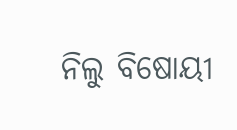ନିଲୁ ବିଷୋୟୀ